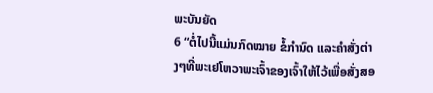ພະບັນຍັດ
6 “ຕໍ່ໄປນີ້ແມ່ນກົດໝາຍ ຂໍ້ກຳນົດ ແລະຄຳສັ່ງຕ່າງໆທີ່ພະເຢໂຫວາພະເຈົ້າຂອງເຈົ້າໃຫ້ໄວ້ເພື່ອສັ່ງສອ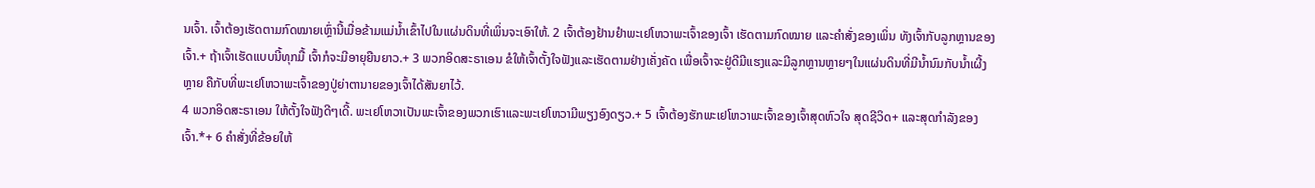ນເຈົ້າ. ເຈົ້າຕ້ອງເຮັດຕາມກົດໝາຍເຫຼົ່ານີ້ເມື່ອຂ້າມແມ່ນ້ຳເຂົ້າໄປໃນແຜ່ນດິນທີ່ເພິ່ນຈະເອົາໃຫ້. 2 ເຈົ້າຕ້ອງຢ້ານຢຳພະເຢໂຫວາພະເຈົ້າຂອງເຈົ້າ ເຮັດຕາມກົດໝາຍ ແລະຄຳສັ່ງຂອງເພິ່ນ ທັງເຈົ້າກັບລູກຫຼານຂອງເຈົ້າ.+ ຖ້າເຈົ້າເຮັດແບບນີ້ທຸກມື້ ເຈົ້າກໍຈະມີອາຍຸຍືນຍາວ.+ 3 ພວກອິດສະຣາເອນ ຂໍໃຫ້ເຈົ້າຕັ້ງໃຈຟັງແລະເຮັດຕາມຢ່າງເຄັ່ງຄັດ ເພື່ອເຈົ້າຈະຢູ່ດີມີແຮງແລະມີລູກຫຼານຫຼາຍໆໃນແຜ່ນດິນທີ່ມີນ້ຳນົມກັບນ້ຳເຜີ້ງຫຼາຍ ຄືກັບທີ່ພະເຢໂຫວາພະເຈົ້າຂອງປູ່ຍ່າຕານາຍຂອງເຈົ້າໄດ້ສັນຍາໄວ້.
4 ພວກອິດສະຣາເອນ ໃຫ້ຕັ້ງໃຈຟັງດີໆເດີ້. ພະເຢໂຫວາເປັນພະເຈົ້າຂອງພວກເຮົາແລະພະເຢໂຫວາມີພຽງອົງດຽວ.+ 5 ເຈົ້າຕ້ອງຮັກພະເຢໂຫວາພະເຈົ້າຂອງເຈົ້າສຸດຫົວໃຈ ສຸດຊີວິດ+ ແລະສຸດກຳລັງຂອງເຈົ້າ.*+ 6 ຄຳສັ່ງທີ່ຂ້ອຍໃຫ້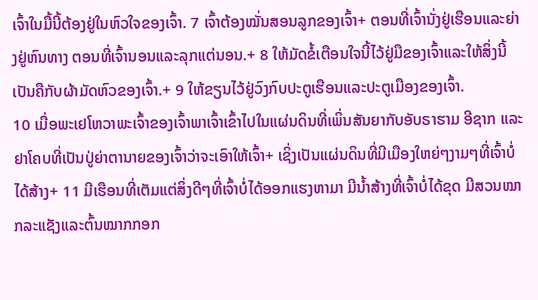ເຈົ້າໃນມື້ນີ້ຕ້ອງຢູ່ໃນຫົວໃຈຂອງເຈົ້າ. 7 ເຈົ້າຕ້ອງໝັ່ນສອນລູກຂອງເຈົ້າ+ ຕອນທີ່ເຈົ້ານັ່ງຢູ່ເຮືອນແລະຍ່າງຢູ່ຫົນທາງ ຕອນທີ່ເຈົ້ານອນແລະລຸກແຕ່ນອນ.+ 8 ໃຫ້ມັດຂໍ້ເຕືອນໃຈນີ້ໄວ້ຢູ່ມືຂອງເຈົ້າແລະໃຫ້ສິ່ງນີ້ເປັນຄືກັບຜ້າມັດຫົວຂອງເຈົ້າ.+ 9 ໃຫ້ຂຽນໄວ້ຢູ່ວົງກົບປະຕູເຮືອນແລະປະຕູເມືອງຂອງເຈົ້າ.
10 ເມື່ອພະເຢໂຫວາພະເຈົ້າຂອງເຈົ້າພາເຈົ້າເຂົ້າໄປໃນແຜ່ນດິນທີ່ເພິ່ນສັນຍາກັບອັບຣາຮາມ ອີຊາກ ແລະຢາໂຄບທີ່ເປັນປູ່ຍ່າຕານາຍຂອງເຈົ້າວ່າຈະເອົາໃຫ້ເຈົ້າ+ ເຊິ່ງເປັນແຜ່ນດິນທີ່ມີເມືອງໃຫຍ່ໆງາມໆທີ່ເຈົ້າບໍ່ໄດ້ສ້າງ+ 11 ມີເຮືອນທີ່ເຕັມແຕ່ສິ່ງດີໆທີ່ເຈົ້າບໍ່ໄດ້ອອກແຮງຫາມາ ມີນ້ຳສ້າງທີ່ເຈົ້າບໍ່ໄດ້ຂຸດ ມີສວນໝາກລະແຊັງແລະຕົ້ນໝາກກອກ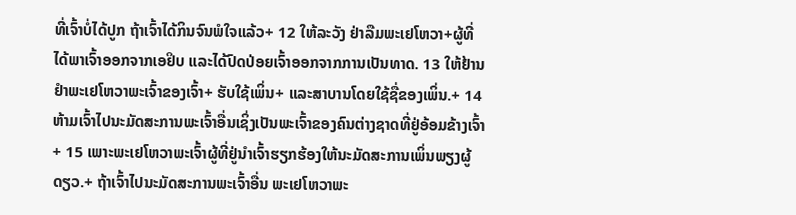ທີ່ເຈົ້າບໍ່ໄດ້ປູກ ຖ້າເຈົ້າໄດ້ກິນຈົນພໍໃຈແລ້ວ+ 12 ໃຫ້ລະວັງ ຢ່າລືມພະເຢໂຫວາ+ຜູ້ທີ່ໄດ້ພາເຈົ້າອອກຈາກເອຢິບ ແລະໄດ້ປົດປ່ອຍເຈົ້າອອກຈາກການເປັນທາດ. 13 ໃຫ້ຢ້ານຢຳພະເຢໂຫວາພະເຈົ້າຂອງເຈົ້າ+ ຮັບໃຊ້ເພິ່ນ+ ແລະສາບານໂດຍໃຊ້ຊື່ຂອງເພິ່ນ.+ 14 ຫ້າມເຈົ້າໄປນະມັດສະການພະເຈົ້າອື່ນເຊິ່ງເປັນພະເຈົ້າຂອງຄົນຕ່າງຊາດທີ່ຢູ່ອ້ອມຂ້າງເຈົ້າ+ 15 ເພາະພະເຢໂຫວາພະເຈົ້າຜູ້ທີ່ຢູ່ນຳເຈົ້າຮຽກຮ້ອງໃຫ້ນະມັດສະການເພິ່ນພຽງຜູ້ດຽວ.+ ຖ້າເຈົ້າໄປນະມັດສະການພະເຈົ້າອື່ນ ພະເຢໂຫວາພະ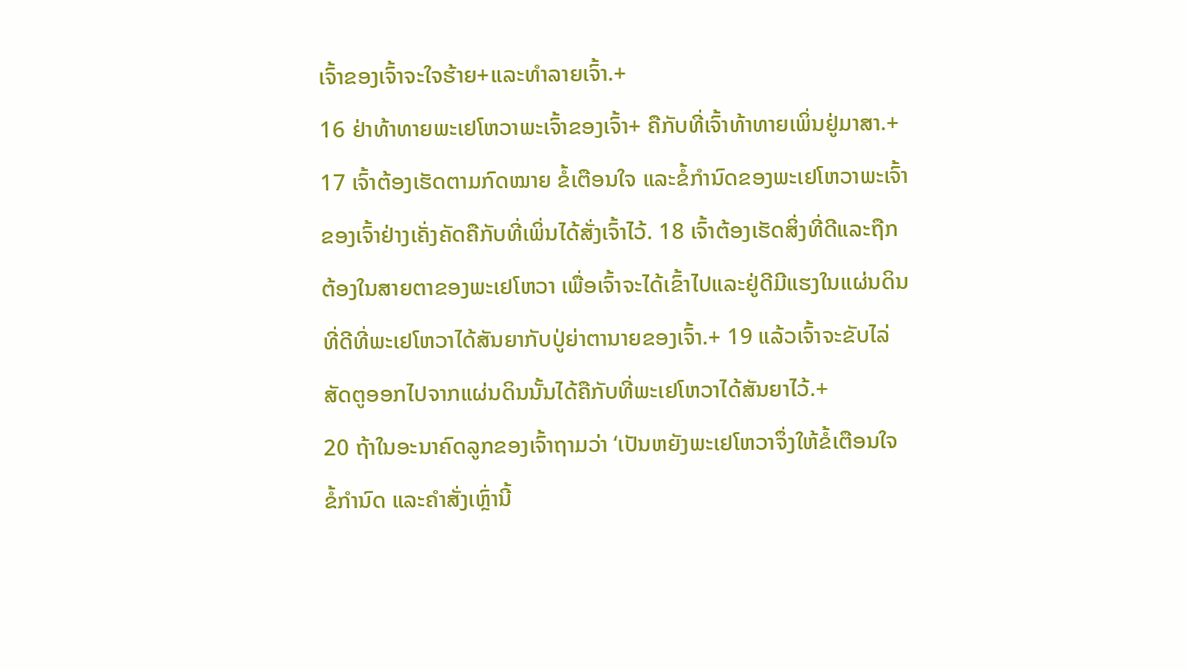ເຈົ້າຂອງເຈົ້າຈະໃຈຮ້າຍ+ແລະທຳລາຍເຈົ້າ.+
16 ຢ່າທ້າທາຍພະເຢໂຫວາພະເຈົ້າຂອງເຈົ້າ+ ຄືກັບທີ່ເຈົ້າທ້າທາຍເພິ່ນຢູ່ມາສາ.+ 17 ເຈົ້າຕ້ອງເຮັດຕາມກົດໝາຍ ຂໍ້ເຕືອນໃຈ ແລະຂໍ້ກຳນົດຂອງພະເຢໂຫວາພະເຈົ້າຂອງເຈົ້າຢ່າງເຄັ່ງຄັດຄືກັບທີ່ເພິ່ນໄດ້ສັ່ງເຈົ້າໄວ້. 18 ເຈົ້າຕ້ອງເຮັດສິ່ງທີ່ດີແລະຖືກຕ້ອງໃນສາຍຕາຂອງພະເຢໂຫວາ ເພື່ອເຈົ້າຈະໄດ້ເຂົ້າໄປແລະຢູ່ດີມີແຮງໃນແຜ່ນດິນທີ່ດີທີ່ພະເຢໂຫວາໄດ້ສັນຍາກັບປູ່ຍ່າຕານາຍຂອງເຈົ້າ.+ 19 ແລ້ວເຈົ້າຈະຂັບໄລ່ສັດຕູອອກໄປຈາກແຜ່ນດິນນັ້ນໄດ້ຄືກັບທີ່ພະເຢໂຫວາໄດ້ສັນຍາໄວ້.+
20 ຖ້າໃນອະນາຄົດລູກຂອງເຈົ້າຖາມວ່າ ‘ເປັນຫຍັງພະເຢໂຫວາຈຶ່ງໃຫ້ຂໍ້ເຕືອນໃຈ ຂໍ້ກຳນົດ ແລະຄຳສັ່ງເຫຼົ່ານີ້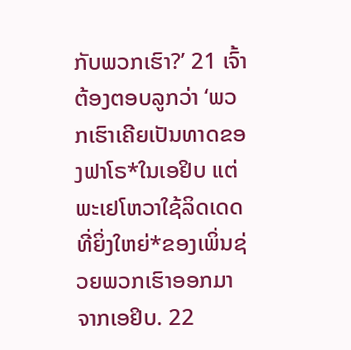ກັບພວກເຮົາ?’ 21 ເຈົ້າຕ້ອງຕອບລູກວ່າ ‘ພວກເຮົາເຄີຍເປັນທາດຂອງຟາໂຣ*ໃນເອຢິບ ແຕ່ພະເຢໂຫວາໃຊ້ລິດເດດທີ່ຍິ່ງໃຫຍ່*ຂອງເພິ່ນຊ່ວຍພວກເຮົາອອກມາຈາກເອຢິບ. 22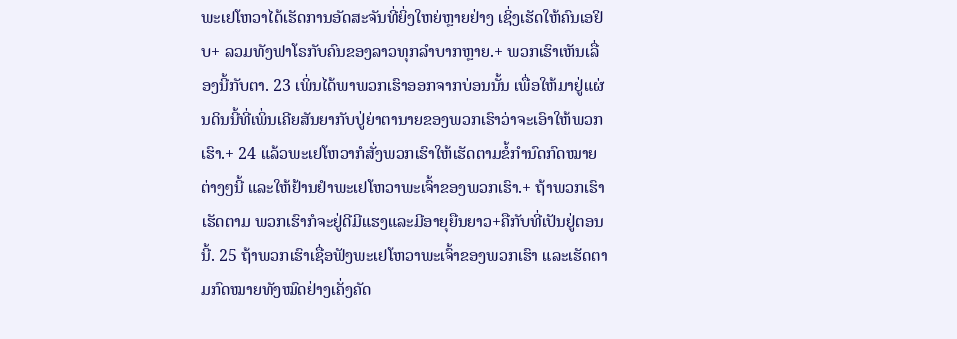ພະເຢໂຫວາໄດ້ເຮັດການອັດສະຈັນທີ່ຍິ່ງໃຫຍ່ຫຼາຍຢ່າງ ເຊິ່ງເຮັດໃຫ້ຄົນເອຢິບ+ ລວມທັງຟາໂຣກັບຄົນຂອງລາວທຸກລຳບາກຫຼາຍ.+ ພວກເຮົາເຫັນເລື່ອງນີ້ກັບຕາ. 23 ເພິ່ນໄດ້ພາພວກເຮົາອອກຈາກບ່ອນນັ້ນ ເພື່ອໃຫ້ມາຢູ່ແຜ່ນດິນນີ້ທີ່ເພິ່ນເຄີຍສັນຍາກັບປູ່ຍ່າຕານາຍຂອງພວກເຮົາວ່າຈະເອົາໃຫ້ພວກເຮົາ.+ 24 ແລ້ວພະເຢໂຫວາກໍສັ່ງພວກເຮົາໃຫ້ເຮັດຕາມຂໍ້ກຳນົດກົດໝາຍຕ່າງໆນີ້ ແລະໃຫ້ຢ້ານຢຳພະເຢໂຫວາພະເຈົ້າຂອງພວກເຮົາ.+ ຖ້າພວກເຮົາເຮັດຕາມ ພວກເຮົາກໍຈະຢູ່ດີມີແຮງແລະມີອາຍຸຍືນຍາວ+ຄືກັບທີ່ເປັນຢູ່ຕອນນີ້. 25 ຖ້າພວກເຮົາເຊື່ອຟັງພະເຢໂຫວາພະເຈົ້າຂອງພວກເຮົາ ແລະເຮັດຕາມກົດໝາຍທັງໝົດຢ່າງເຄັ່ງຄັດ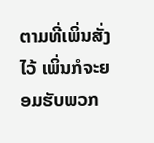ຕາມທີ່ເພິ່ນສັ່ງໄວ້ ເພິ່ນກໍຈະຍອມຮັບພວກ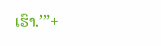ເຮົາ.’”+